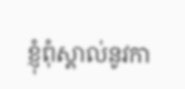ខ្ញុំពុំស្គាល់នូវកា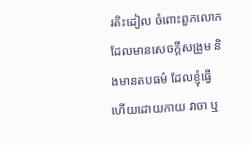រតិះដៀល ចំពោះពួកលោក ដែលមានសេចក្តីសង្រួម និងមានតបធម៌ ដែលខ្ញុំធ្វើហើយដោយកាយ វាចា ឬ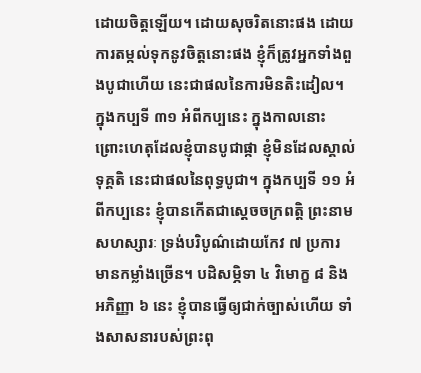ដោយចិត្តឡើយ។ ដោយសុចរិតនោះផង ដោយការតម្កល់ទុកនូវចិត្តនោះផង ខ្ញុំក៏ត្រូវអ្នកទាំងពួងបូជាហើយ នេះជាផលនៃការមិនតិះដៀល។ ក្នុងកប្បទី ៣១ អំពីកប្បនេះ ក្នុងកាលនោះ ព្រោះហេតុដែលខ្ញុំបានបូជាផ្កា ខ្ញុំមិនដែលស្គាល់ទុគ្គតិ នេះជាផលនៃពុទ្ធបូជា។ ក្នុងកប្បទី ១១ អំពីកប្បនេះ ខ្ញុំបានកើតជាស្តេចចក្រពត្តិ ព្រះនាមសហស្សារៈ ទ្រង់បរិបូណ៌ដោយកែវ ៧ ប្រការ មានកម្លាំងច្រើន។ បដិសម្ភិទា ៤ វិមោក្ខ ៨ និងអភិញ្ញា ៦ នេះ ខ្ញុំបានធ្វើឲ្យជាក់ច្បាស់ហើយ ទាំងសាសនារបស់ព្រះពុ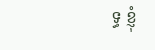ទ្ធ ខ្ញុំ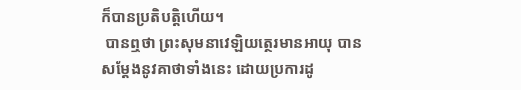ក៏បានប្រតិបត្តិហើយ។
 បានឮថា ព្រះសុមនាវេឡិយត្ថេរមានអាយុ បានសម្តែងនូវគាថាទាំងនេះ ដោយប្រការដូ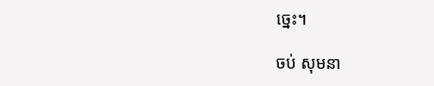ច្នេះ។

ចប់ សុមនា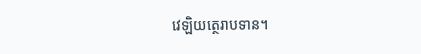វេឡិយត្ថេរាបទាន។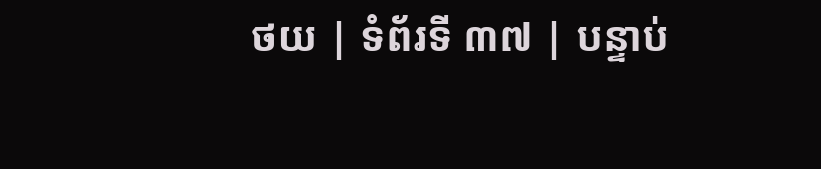ថយ | ទំព័រទី ៣៧ | បន្ទាប់